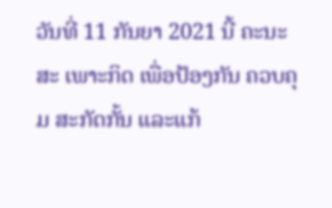ວັນທີ່ 11 ກັນຍາ 2021 ນີ້ ຄະນະສະ ເພາະກິດ ເພື່ອປ້ອງກັນ ຄວບຄຸມ ສະກັດກັ້ນ ແລະແກ້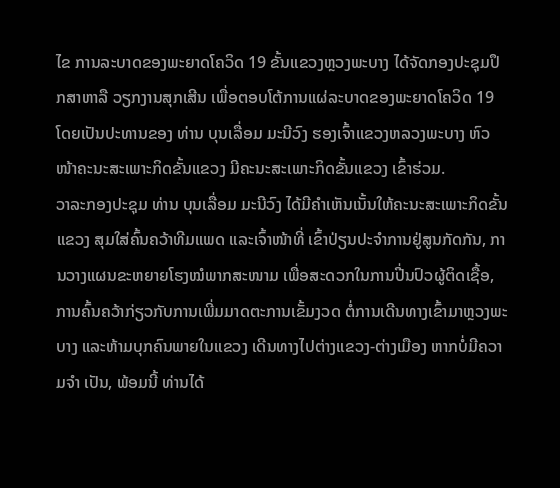ໄຂ ການລະບາດຂອງພະຍາດໂຄວິດ 19 ຂັ້ນແຂວງຫຼວງພະບາງ ໄດ້ຈັດກອງປະຊຸມປຶກສາຫາລື ວຽກງານສຸກເສີນ ເພື່ອຕອບໂຕ້ການແຜ່ລະບາດຂອງພະຍາດໂຄວິດ 19 ໂດຍເປັນປະທານຂອງ ທ່ານ ບຸນເລື່ອມ ມະນີວົງ ຮອງເຈົ້າແຂວງຫລວງພະບາງ ຫົວໜ້າຄະນະສະເພາະກິດຂັ້ນແຂວງ ມີຄະນະສະເພາະກິດຂັ້ນແຂວງ ເຂົ້າຮ່ວມ.
ວາລະກອງປະຊຸມ ທ່ານ ບຸນເລື່ອມ ມະນີວົງ ໄດ້ມີຄຳເຫັນເນັ້ນໃຫ້ຄະນະສະເພາະກິດຂັ້ນແຂວງ ສຸມໃສ່ຄົ້ນຄວ້າທີມແພດ ແລະເຈົ້າໜ້າທີ່ ເຂົ້າປ່ຽນປະຈຳການຢູ່ສູນກັດກັນ, ການວາງແຜນຂະຫຍາຍໂຮງໝໍພາກສະໜາມ ເພື່ອສະດວກໃນການປີ່ນປົວຜູ້ຕິດເຊື້ອ, ການຄົ້ນຄວ້າກ່ຽວກັບການເພີ່ມມາດຕະການເຂັ້ມງວດ ຕໍ່ການເດີນທາງເຂົ້າມາຫຼວງພະບາງ ແລະຫ້າມບຸກຄົນພາຍໃນແຂວງ ເດີນທາງໄປຕ່າງແຂວງ-ຕ່າງເມືອງ ຫາກບໍ່ມີຄວາມຈຳ ເປັນ, ພ້ອມນີ້ ທ່ານໄດ້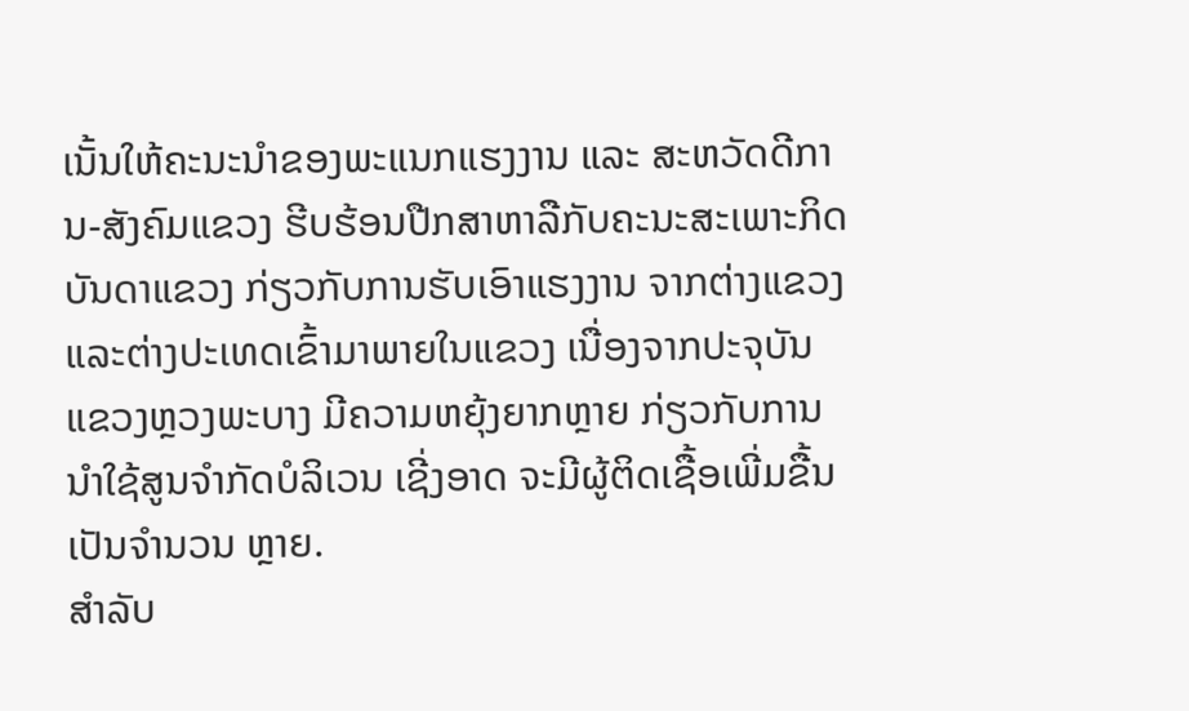ເນັ້ນໃຫ້ຄະນະນຳຂອງພະແນກແຮງງານ ແລະ ສະຫວັດດີການ-ສັງຄົມແຂວງ ຮີບຮ້ອນປືກສາຫາລືກັບຄະນະສະເພາະກິດບັນດາແຂວງ ກ່ຽວກັບການຮັບເອົາແຮງງານ ຈາກຕ່າງແຂວງ ແລະຕ່າງປະເທດເຂົ້າມາພາຍໃນແຂວງ ເນື່ອງຈາກປະຈຸບັນແຂວງຫຼວງພະບາງ ມີຄວາມຫຍຸ້ງຍາກຫຼາຍ ກ່ຽວກັບການນຳໃຊ້ສູນຈຳກັດບໍລິເວນ ເຊີ່ງອາດ ຈະມີຜູ້ຕິດເຊື້ອເພີ່ມຂື້ນເປັນຈຳນວນ ຫຼາຍ.
ສຳລັບ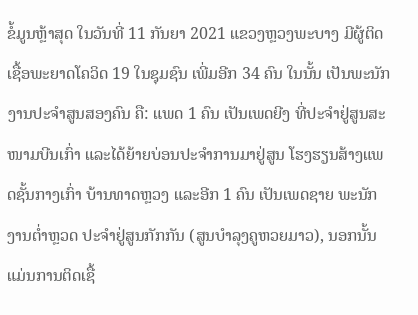ຂໍ້ມູນຫຼ້າສຸດ ໃນວັນທີ່ 11 ກັນຍາ 2021 ແຂວງຫຼວງພະບາງ ມີຜູ້ຕິດເຊື້ອພະຍາດໂຄວິດ 19 ໃນຊຸມຊົນ ເພີ່ມອີກ 34 ຄົນ ໃນນັ້ນ ເປັນພະນັກງານປະຈຳສູນສອງຄົນ ຄື: ແພດ 1 ຄົນ ເປັນເພດຍີງ ທີ່ປະຈຳຢູ່ສູນສະໜາມບີນເກົ່າ ແລະໄດ້ຍ້າຍບ່ອນປະຈຳການມາຢູ່ສູນ ໂຮງຮຽນສ້າງແພດຊັ້ນກາງເກົ່າ ບ້ານທາດຫຼວງ ແລະອີກ 1 ຄົນ ເປັນເພດຊາຍ ພະນັກ ງານຕໍ່າຫຼວດ ປະຈຳຢູ່ສູນກັກກັນ (ສູນບຳລຸງຄູຫວຍມາວ), ນອກນັ້ນ ແມ່ນການຕິດເຊື້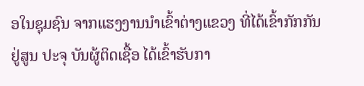ອໃນຊຸມຊົນ ຈາກແຮງງານນຳເຂົ້າຕ່າງແຂວງ ທີ່ໄດ້ເຂົ້າກັກກັນຢູ່ສູນ ປະຈຸ ບັນຜູ້ຕິດເຊື້ອ ໄດ້ເຂົ້າຮັບກາ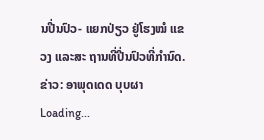ນປີ່ນປົວ- ແຍກປ່ຽວ ຢູ່ໂຮງໝໍ ແຂວງ ແລະສະ ຖານທີ່ປີ່ນປົວທີ່ກຳນົດ.
ຂ່າວ: ອາພຸດເດດ ບຸບຜາ
Loading...